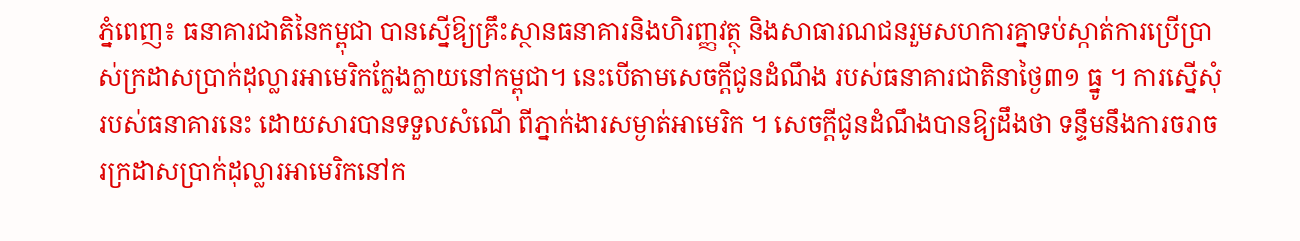ភ្នំពេញ៖ ធនាគារជាតិនៃកម្ពុជា បានស្នើឱ្យគ្រឹះស្ថានធនាគារនិងហិរញ្ញវត្ថុ និងសាធារណជនរួមសហការគ្នាទប់ស្កាត់ការប្រើប្រាស់ក្រដាសប្រាក់ដុល្លារអាមេរិកក្លែងក្លាយនៅកម្ពុជា។ នេះបើតាមសេចក្តីជូនដំណឹង របស់ធនាគារជាតិនាថ្ងៃ៣១ ធ្នូ ។ ការស្នើសុំរបស់ធនាគារនេះ ដោយសារបានទទួលសំណើ ពីភ្នាក់ងារសម្ងាត់អាមេរិក ។ សេចក្តីជូនដំណឹងបានឱ្យដឹងថា ទន្ទឹមនឹងការចរាចរក្រដាសប្រាក់ដុល្លារអាមេរិកនៅក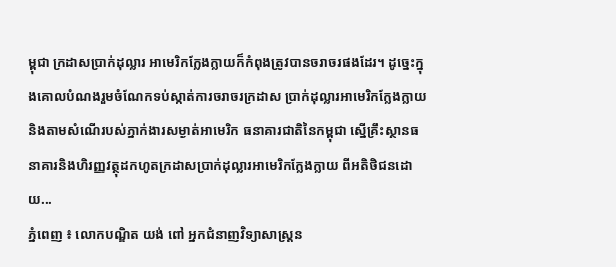ម្ពុជា ក្រដាសប្រាក់ដុល្លារ អាមេរិកក្លែងក្លាយក៏កំពុងត្រូវបានចរាចរផងដែរ។ ដូច្នេះក្នុងគោលបំណងរួមចំណែកទប់ស្កាត់ការចរាចរក្រដាស ប្រាក់ដុល្លារអាមេរិកក្លែងក្លាយ និងតាមសំណើរបស់ភ្នាក់ងារសម្ងាត់អាមេរិក ធនាគារជាតិនៃកម្ពុជា ស្នើគ្រឹះស្ថានធនាគារនិងហិរញ្ញវត្ថុដកហូតក្រដាសប្រាក់ដុល្លារអាមេរិកក្លែងក្លាយ ពីអតិថិជនដោយ...
ភ្នំពេញ ៖ លោកបណ្ឌិត យង់ ពៅ អ្នកជំនាញវិទ្យាសាស្ត្រន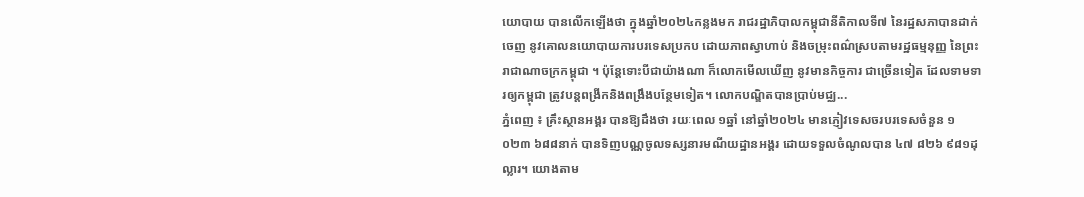យោបាយ បានលើកឡើងថា ក្នុងឆ្នាំ២០២៤កន្លងមក រាជរដ្ឋាភិបាលកម្ពុជានីតិកាលទី៧ នៃរដ្ឋសភាបានដាក់ចេញ នូវគោលនយោបាយការបរទេសប្រកប ដោយភាពស្វាហាប់ និងចម្រុះពណ៌ស្របតាមរដ្ឋធម្មនុញ្ញ នៃព្រះរាជាណាចក្រកម្ពុជា ។ ប៉ុន្តែទោះបីជាយ៉ាងណា ក៏លោកមើលឃើញ នូវមានកិច្ចការ ជាច្រើនទៀត ដែលទាមទារឲ្យកម្ពុជា ត្រូវបន្តពង្រីកនិងពង្រឹងបន្ថែមទៀត។ លោកបណ្ឌិតបានប្រាប់មជ្ឈ...
ភ្នំពេញ ៖ គ្រឹះស្ថានអង្គរ បានឱ្យដឹងថា រយៈពេល ១ឆ្នាំ នៅឆ្នាំ២០២៤ មានភ្ញៀវទេសចរបរទេសចំនួន ១ ០២៣ ៦៨៨នាក់ បានទិញបណ្ណចូលទស្សនារមណីយដ្ឋានអង្គរ ដោយទទួលចំណូលបាន ៤៧ ៨២៦ ៩៨១ដុល្លារ។ យោងតាម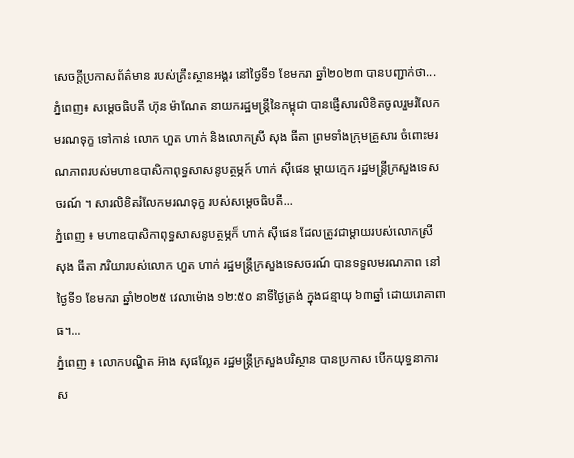សេចក្ដីប្រកាសព័ត៌មាន របស់គ្រឹះស្ថានអង្គរ នៅថ្ងៃទី១ ខែមករា ឆ្នាំ២០២៣ បានបញ្ជាក់ថា...
ភ្នំពេញ៖ សម្តេចធិបតី ហ៊ុន ម៉ាណែត នាយករដ្ឋមន្ត្រីនៃកម្ពុជា បានផ្ញើសារលិខិតចូលរួមរំលែកមរណទុក្ខ ទៅកាន់ លោក ហួត ហាក់ និងលោកស្រី សុង ធីតា ព្រមទាំងក្រុមគ្រួសារ ចំពោះមរណភាពរបស់មហាឧបាសិកាពុទ្ធសាសនូបត្ថម្ភក៍ ហាក់ ស៊ីផេន ម្តាយក្មេក រដ្ឋមន្ត្រីក្រសួងទេសចរណ៍ ។ សារលិខិតរំលែកមរណទុក្ខ របស់សម្តេចធិបតី...
ភ្នំពេញ ៖ មហាឧបាសិកាពុទ្ធសាសនូបត្ថម្ភក៏ ហាក់ ស៊ីផេន ដែលត្រូវជាម្តាយរបស់លោកស្រី សុង ធីតា ភរិយារបស់លោក ហួត ហាក់ រដ្ឋមន្ត្រីក្រសួងទេសចរណ៍ បានទទួលមរណភាព នៅថ្ងៃទី១ ខែមករា ឆ្នាំ២០២៥ វេលាម៉ោង ១២:៥០ នាទីថ្ងៃត្រង់ ក្នុងជន្មាយុ ៦៣ឆ្នាំ ដោយរោគាពាធ។...
ភ្នំពេញ ៖ លោកបណ្ឌិត អ៊ាង សុផល្លែត រដ្ឋមន្រ្តីក្រសួងបរិស្ថាន បានប្រកាស បើកយុទ្ធនាការ ស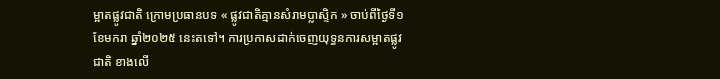ម្អាតផ្លូវជាតិ ក្រោមប្រធានបទ « ផ្លូវជាតិគ្មានសំរាមប្លាស្ទិក » ចាប់ពីថ្ងៃទី១ ខែមករា ឆ្នាំ២០២៥ នេះតទៅ។ ការប្រកាសដាក់ចេញយុទ្ធនការសម្អាតផ្លូវជាតិ ខាងលើ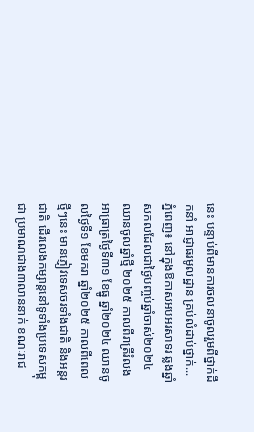នេះ បន្ទាប់ពីមានការចលនាចូលរួមពីថ្នាក់ដឹកនាំ អាជ្ញាធរមូលដ្ឋាន គ្រប់លំដាប់ថ្នាក់...
ភ្នំពេញ៖ នៅក្នុងឱកាសអបអរសាទរ ឆ្លងឆ្នាំសកលដែលជាថ្ងៃបញ្ចប់ឆ្នាំចាស់២០២៤ ឈានចូលឆ្នាំថ្មី ២០២៥ កាលពីរាត្រីរំលងអាធ្រាត្រថ្ងៃទី៣១ ខែធ្នូ ឆ្នាំ២០២៤ ឈានចូលថ្ងៃទី១ ខែមករា ឆ្នាំ២០២៥ កាលពីពេលថ្មីៗនេះ មានភ្ញៀវទេសចរទាំងជាតិ និងអន្តរជាតិ ដើរលេងកម្សាន្តនៅទូទាំងប្រទេសកម្ពុជា ប្រមាណជាង៣លាននាក់ ខណៈរាជ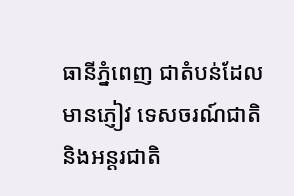ធានីភ្នំពេញ ជាតំបន់ដែលមានភ្ញៀវ ទេសចរណ៍ជាតិ និងអន្តរជាតិ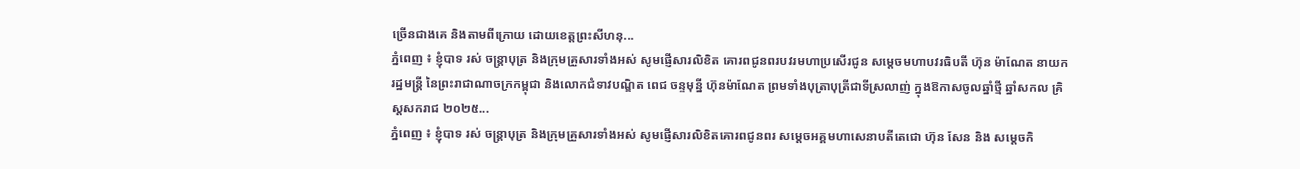ច្រើនជាងគេ និងតាមពីក្រោយ ដោយខេត្តព្រះសីហនុ...
ភ្នំពេញ ៖ ខ្ញុំបាទ រស់ ចន្ត្រាបុត្រ និងក្រុមគ្រួសារទាំងអស់ សូមផ្ញើសារលិខិត គោរពជូនពរបវរមហាប្រសើរជូន សម្តេចមហាបវរធិបតី ហ៊ុន ម៉ាណែត នាយករដ្ឋមន្ត្រី នៃព្រះរាជាណាចក្រកម្ពុជា និងលោកជំទាវបណ្ឌិត ពេជ ចន្ទមុន្នី ហ៊ុនម៉ាណែត ព្រមទាំងបុត្រាបុត្រីជាទីស្រលាញ់ ក្នុងឱកាសចូលឆ្នាំថ្មី ឆ្នាំសកល គ្រិស្តសករាជ ២០២៥...
ភ្នំពេញ ៖ ខ្ញុំបាទ រស់ ចន្ត្រាបុត្រ និងក្រុមគ្រួសារទាំងអស់ សូមផ្ញើសារលិខិតគោរពជូនពរ សម្តេចអគ្គមហាសេនាបតីតេជោ ហ៊ុន សែន និង សម្តេចកិ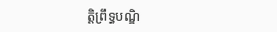តិ្តព្រឹទ្ធបណ្ឌិ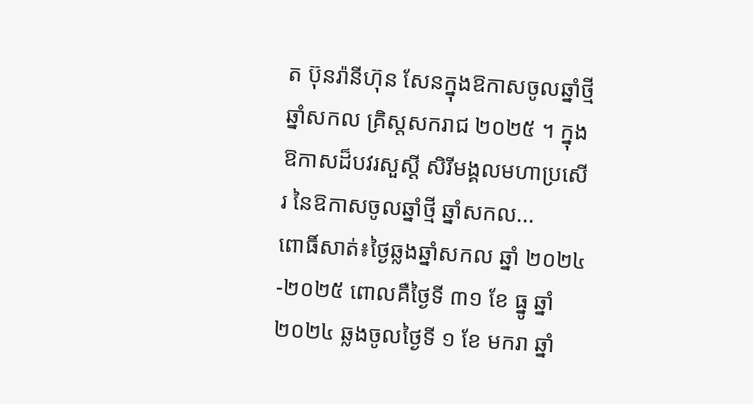ត ប៊ុនរ៉ានីហ៊ុន សែនក្នុងឱកាសចូលឆ្នាំថ្មី ឆ្នាំសកល គ្រិស្តសករាជ ២០២៥ ។ ក្នុងឱកាសដ៏បវរសួស្តី សិរីមង្គលមហាប្រសើរ នៃឱកាសចូលឆ្នាំថ្មី ឆ្នាំសកល...
ពោធិ៍សាត់៖ថ្ងៃឆ្លងឆ្នាំសកល ឆ្នាំ ២០២៤-២០២៥ ពោលគឺថ្ងៃទី ៣១ ខែ ធ្នូ ឆ្នាំ ២០២៤ ឆ្លងចូលថ្ងៃទី ១ ខែ មករា ឆ្នាំ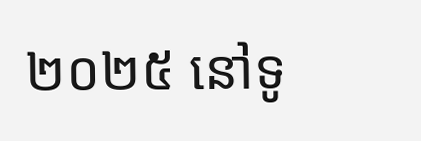២០២៥ នៅទូ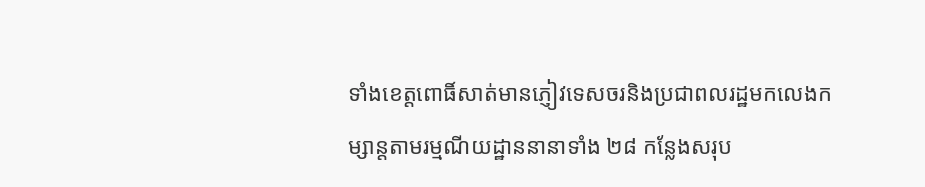ទាំងខេត្តពោធិ៍សាត់មានភ្ញៀវទេសចរនិងប្រជាពលរដ្ឋមកលេងកម្សាន្តតាមរម្មណីយដ្ឋាននានាទាំង ២៨ កន្លែងសរុប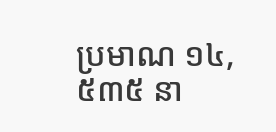ប្រមាណ ១៤,៥៣៥ នា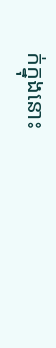ក់ក្នុងនោះ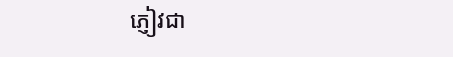ភ្ញៀវជា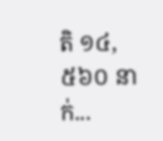តិ ១៤,៥៦០ នាក់...